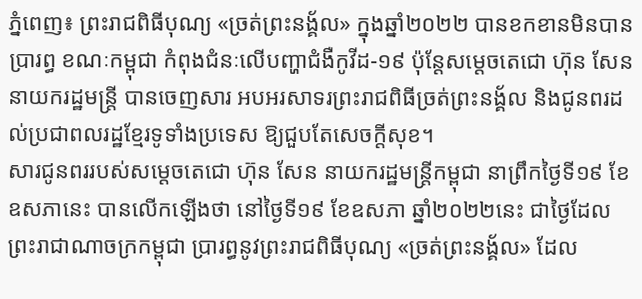ភ្នំពេញ៖ ព្រះរាជពិធីបុណ្យ «ច្រត់ព្រះនង្គ័ល» ក្នុងឆ្នាំ២០២២ បានខកខានមិនបានប្រារព្ធ ខណៈកម្ពុជា កំពុងជំនៈលើបញ្ហាជំងឺកូវីដ-១៩ ប៉ុន្តែសម្តេចតេជោ ហ៊ុន សែន នាយករដ្ឋមន្រ្តី បានចេញសារ អបអរសាទរព្រះរាជពិធីច្រត់ព្រះនង្គ័ល និងជូនពរដល់ប្រជាពលរដ្ឋខ្មែរទូទាំងប្រទេស ឱ្យជួបតែសេចក្តីសុខ។
សារជូនពររបស់សម្តេចតេជោ ហ៊ុន សែន នាយករដ្ឋមន្រ្តីកម្ពុជា នាព្រឹកថ្ងៃទី១៩ ខែឧសភានេះ បានលើកឡើងថា នៅថ្ងៃទី១៩ ខែឧសភា ឆ្នាំ២០២២នេះ ជាថ្ងៃដែលព្រះរាជាណាចក្រកម្ពុជា ប្រារព្ធនូវព្រះរាជពិធីបុណ្យ «ច្រត់ព្រះនង្គ័ល» ដែល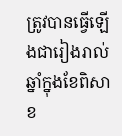ត្រូវបានធ្វើឡើងជារៀងរាល់ឆ្នាំក្នុងខែពិសាខ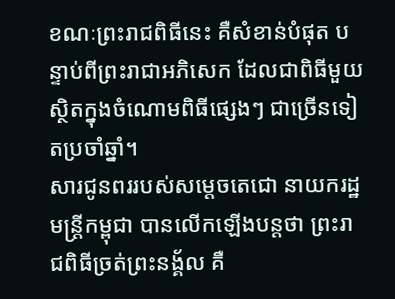ខណៈព្រះរាជពិធីនេះ គឺសំខាន់បំផុត បន្ទាប់ពីព្រះរាជាអភិសេក ដែលជាពិធីមួយស្ថិតក្នុងចំណោមពិធីផ្សេងៗ ជាច្រើនទៀតប្រចាំឆ្នាំ។
សារជូនពររបស់សម្តេចតេជោ នាយករដ្ឋមន្រ្តីកម្ពុជា បានលើកឡើងបន្តថា ព្រះរាជពិធីច្រត់ព្រះនង្គ័ល គឺ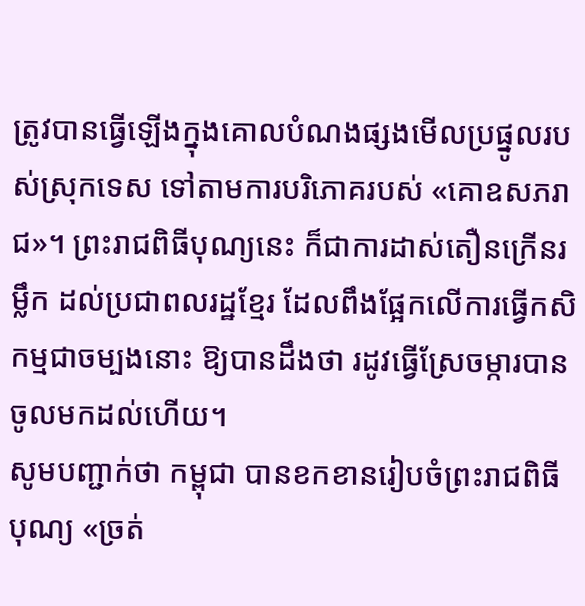ត្រូវបានធ្វើឡើងក្នុងគោលបំណងផ្សងមើលប្រផ្នូលរបស់ស្រុកទេស ទៅតាមការបរិភោគរបស់ «គោឧសភរាជ»។ ព្រះរាជពិធីបុណ្យនេះ ក៏ជាការដាស់តឿនក្រើនរម្លឹក ដល់ប្រជាពលរដ្ឋខ្មែរ ដែលពឹងផ្អែកលើការធ្វើកសិកម្មជាចម្បងនោះ ឱ្យបានដឹងថា រដូវធ្វើស្រែចម្ការបានចូលមកដល់ហើយ។
សូមបញ្ជាក់ថា កម្ពុជា បានខកខានរៀបចំព្រះរាជពិធីបុណ្យ «ច្រត់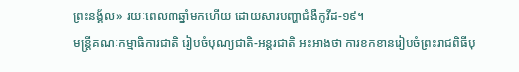ព្រះនង្គ័ល» រយៈពេល៣ឆ្នាំមកហើយ ដោយសារបញ្ហាជំងឺកូវីដ-១៩។
មន្រ្តីគណៈកម្មាធិការជាតិ រៀបចំបុណ្យជាតិ-អន្តរជាតិ អះអាងថា ការខកខានរៀបចំព្រះរាជពិធីបុ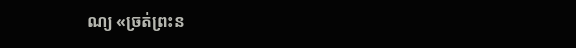ណ្យ «ច្រត់ព្រះន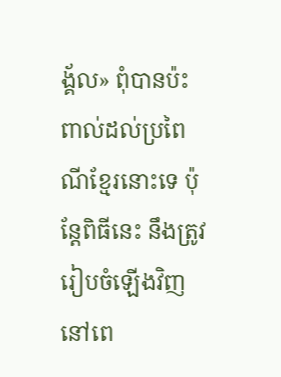ង្គ័ល» ពុំបានប៉ះពាល់ដល់ប្រពៃណីខ្មែរនោះទេ ប៉ុន្តែពិធីនេះ នឹងត្រូវរៀបចំឡើងវិញ នៅពេ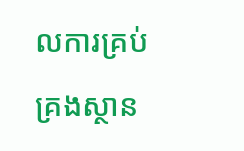លការគ្រប់គ្រងស្ថាន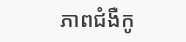ភាពជំងឺកូ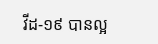វីដ-១៩ បានល្អ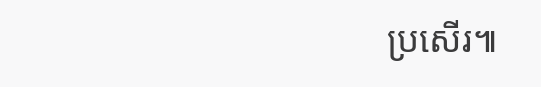ប្រសើរ៕